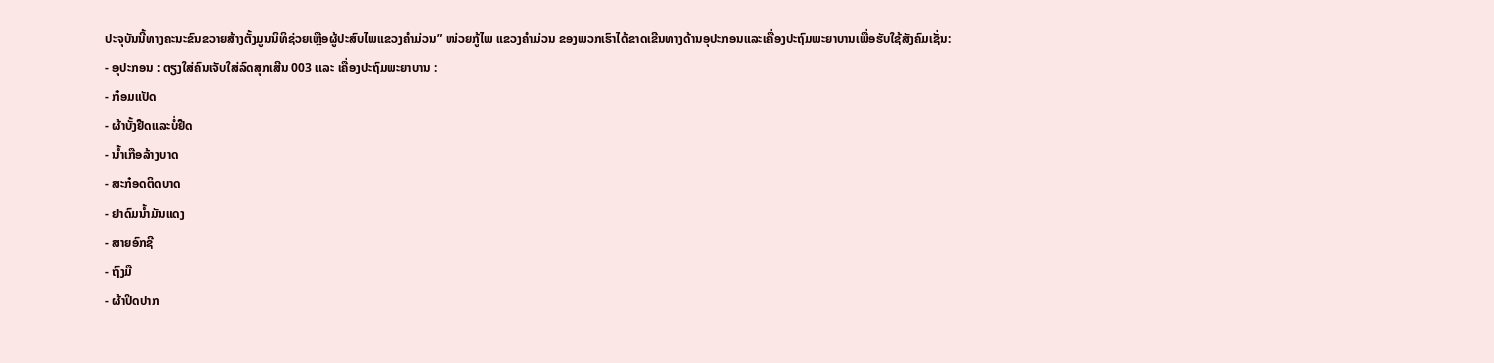ປະຈຸບັນນີ້ທາງຄະນະຂົນຂວາຍສ້າງຕັ້ງມູນນິທິຊ່ວຍເຫຼືອຜູ້ປະສົບໄພແຂວງຄຳມ່ວນ” ໜ່ວຍກູ້ໄພ ແຂວງຄຳມ່ວນ ຂອງພວກເຮົາໄດ້ຂາດເຂີນທາງດ້ານອຸປະກອນແລະເຄື່ອງປະຖົມພະຍາບານເພື່ອຮັບໃຊ້ສັງຄົມເຊັ່ນ:
- ອຸປະກອນ : ຕຽງໃສ່ຄົນເຈັບໃສ່ລົດສຸກເສີນ 003 ແລະ ເຄື່ອງປະຖົມພະຍາບານ :
- ກ໋ອມແປັດ
- ຜ້າບັ້ງຢືດແລະບໍ່ຢືດ
- ນ້ຳເກືອລ້າງບາດ
- ສະກ໋ອດຕິດບາດ
- ຢາດົມນ້ຳມັນແດງ
- ສາຍອົກຊີ
- ຖົງມື
- ຜ້າປິດປາກ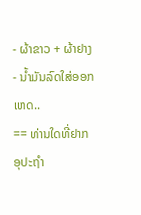- ຜ້າຂາວ + ຜ້າຢາງ
- ນ້ຳມັນລົດໃສ່ອອກເຫດ..
== ທ່ານໃດທີ່ຢາກອຸປະຖຳ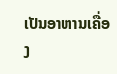ເປັນອາຫານເຄື່ອງ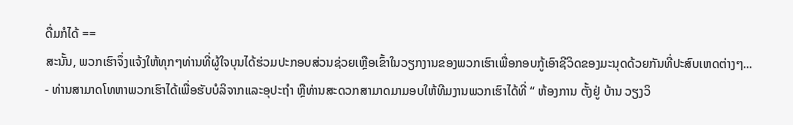ດື່ມກໍໄດ້ ==
ສະນັ້ນ, ພວກເຮົາຈຶ່ງແຈ້ງໃຫ້ທຸກໆທ່ານທີ່ຜູ້ໃຈບຸນໄດ້ຮ່ວມປະກອບສ່ວນຊ່ວຍເຫຼືອເຂົ້າໃນວຽກງານຂອງພວກເຮົາເພື່ອກອບກູ້ເອົາຊີວິດຂອງມະນຸດດ້ວຍກັນທີ່ປະສົບເຫດຕ່າງໆ...
- ທ່ານສາມາດໂທຫາພວກເຮົາໄດ້ເພື່ອຮັບບໍລິຈາກແລະອຸປະຖຳ ຫຼືທ່ານສະດວກສາມາດມາມອບໃຫ້ທີມງານພວກເຮົາໄດ້ທີ່ “ ຫ້ອງການ ຕັ້ງຢູ່ ບ້ານ ວຽງວິ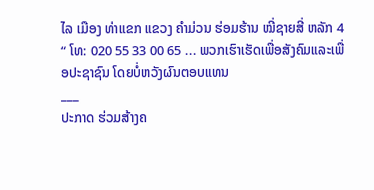ໄລ ເມືອງ ທ່າແຂກ ແຂວງ ຄຳມ່ວນ ຮ່ອມຮ້ານ ໝີ່ຊາຍສີ່ ຫລັກ 4 “ ໂທ: 020 55 33 00 65 ... ພວກເຮົາເຮັດເພື່ອສັງຄົມແລະເພື່ອປະຊາຊົນ ໂດຍບໍ່ຫວັງຜົນຕອບແທນ
___
ປະກາດ ຮ່ວມສ້າງຄ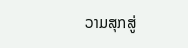ວາມສຸກສູ່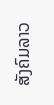ສັງຄົມລາວ